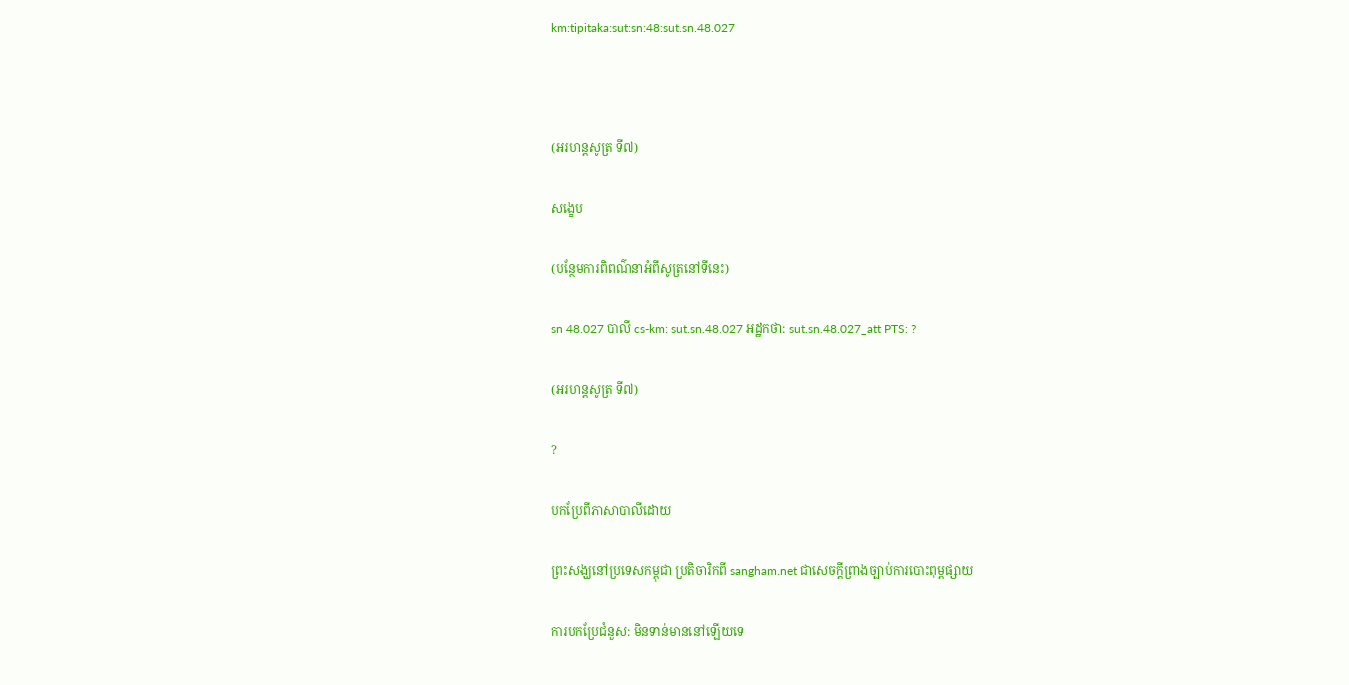km:tipitaka:sut:sn:48:sut.sn.48.027



(អរហន្តសូត្រ ទី៧)

សង្ខេប

(បន្ថែមការពិពណ៌នាអំពីសូត្រនៅទីនេះ)

sn 48.027 បាលី cs-km: sut.sn.48.027 អដ្ឋកថា: sut.sn.48.027_att PTS: ?

(អរហន្តសូត្រ ទី៧)

?

បកប្រែពីភាសាបាលីដោយ

ព្រះសង្ឃនៅប្រទេសកម្ពុជា ប្រតិចារិកពី sangham.net ជាសេចក្តីព្រាងច្បាប់ការបោះពុម្ពផ្សាយ

ការបកប្រែជំនួស: មិនទាន់មាននៅឡើយទេ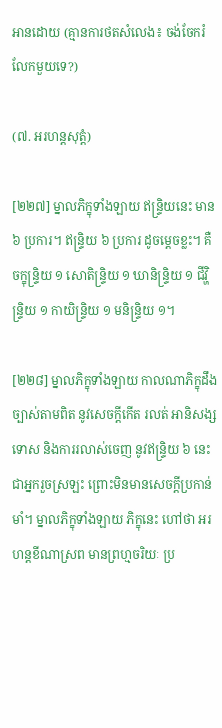អានដោយ (គ្មានការថតសំលេង៖ ចង់ចែករំលែកមួយទេ?)

(៧. អរហន្តសុត្តំ)

[២២៧] ម្នាលភិក្ខុទាំងឡាយ ឥន្ទ្រិយនេះ មាន ៦ ប្រការ។ ឥន្ទ្រិយ ៦ ប្រការ ដូចម្តេចខ្លះ។ គឺចក្ខុន្ទ្រិយ ១ សោតិន្ទ្រិយ ១ ឃានិន្ទ្រិយ ១ ជីវ្ហិន្ទ្រិយ ១ កាយិន្ទ្រិយ ១ មនិន្ទ្រិយ ១។

[២២៨] ម្នាលភិក្ខុទាំងឡាយ កាលណាភិក្ខុដឹងច្បាស់តាមពិត នូវសេចក្តីកើត រលត់ អានិសង្ស ទោស និងការរលាស់ចេញ នូវឥន្ទ្រិយ ៦ នេះ ជាអ្នករួចស្រឡះ ព្រោះមិនមានសេចក្តីប្រកាន់មាំ។ ម្នាលភិក្ខុទាំងឡាយ ភិក្ខុនេះ ហៅថា អរហន្តខីណាស្រព មានព្រហ្មចរិយៈ ប្រ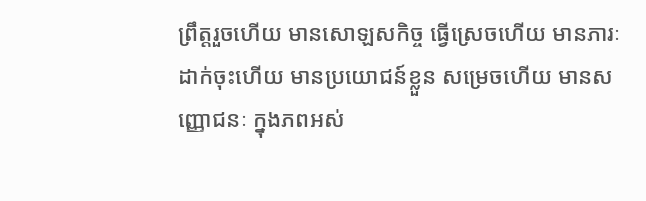ព្រឹត្តរួចហើយ មានសោឡសកិច្ច ធ្វើស្រេចហើយ មានភារៈដាក់ចុះហើយ មានប្រយោជន៍ខ្លួន សម្រេចហើយ មានសញ្ញោជនៈ ក្នុងភពអស់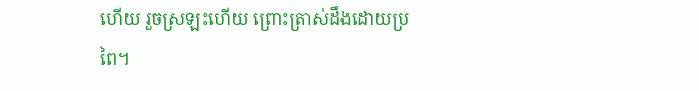ហើយ រួចស្រឡះហើយ ព្រោះត្រាស់ដឹងដោយប្រពៃ។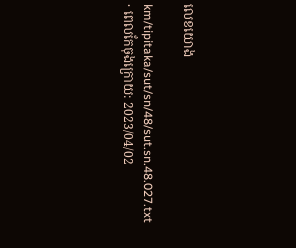លេខយោង

km/tipitaka/sut/sn/48/sut.sn.48.027.txt · ពេលកែចុងក្រោយ: 2023/04/02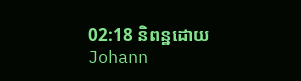02:18 និពន្ឋដោយ Johann